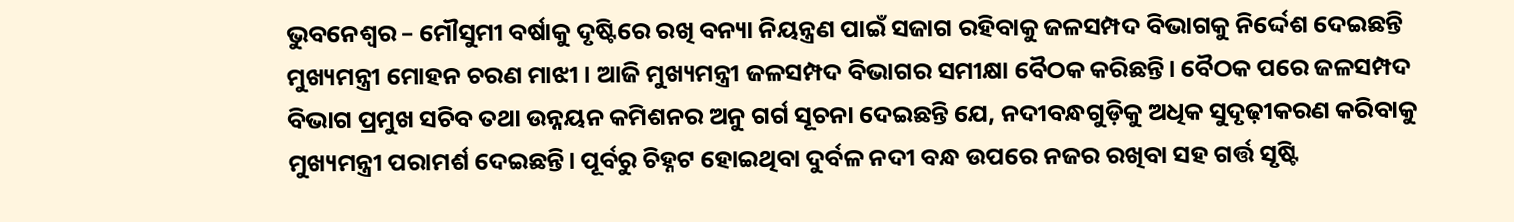ଭୁବନେଶ୍ବର – ମୌସୁମୀ ବର୍ଷାକୁ ଦୃଷ୍ଟିରେ ରଖି ବନ୍ୟା ନିୟନ୍ତ୍ରଣ ପାଇଁ ସଜାଗ ରହିବାକୁ ଜଳସମ୍ପଦ ବିଭାଗକୁ ନିର୍ଦ୍ଦେଶ ଦେଇଛନ୍ତି ମୁଖ୍ୟମନ୍ତ୍ରୀ ମୋହନ ଚରଣ ମାଝୀ । ଆଜି ମୁଖ୍ୟମନ୍ତ୍ରୀ ଜଳସମ୍ପଦ ବିଭାଗର ସମୀକ୍ଷା ବୈଠକ କରିଛନ୍ତି। ବୈଠକ ପରେ ଜଳସମ୍ପଦ ବିଭାଗ ପ୍ରମୁଖ ସଚିବ ତଥା ଉନ୍ନୟନ କମିଶନର ଅନୁ ଗର୍ଗ ସୂଚନା ଦେଇଛନ୍ତି ଯେ, ନଦୀବନ୍ଧଗୁଡ଼ିକୁ ଅଧିକ ସୁଦୃଢ଼ୀକରଣ କରିବାକୁ ମୁଖ୍ୟମନ୍ତ୍ରୀ ପରାମର୍ଶ ଦେଇଛନ୍ତି। ପୂର୍ବରୁ ଚିହ୍ନଟ ହୋଇଥିବା ଦୁର୍ବଳ ନଦୀ ବନ୍ଧ ଉପରେ ନଜର ରଖିବା ସହ ଗର୍ତ୍ତ ସୃଷ୍ଟି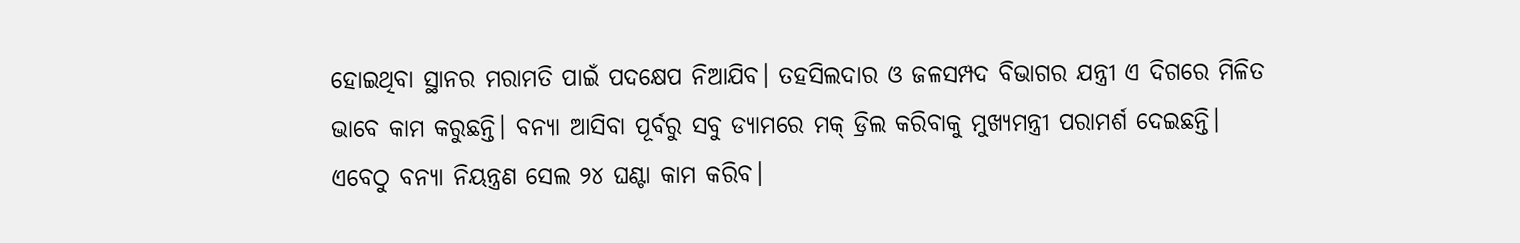ହୋଇଥିବା ସ୍ଥାନର ମରାମତି ପାଇଁ ପଦକ୍ଷେପ ନିଆଯିବ। ତହସିଲଦାର ଓ ଜଳସମ୍ପଦ ବିଭାଗର ଯନ୍ତ୍ରୀ ଏ ଦିଗରେ ମିଳିତ ଭାବେ କାମ କରୁଛନ୍ତି। ବନ୍ୟା ଆସିବା ପୂର୍ବରୁ ସବୁ ଡ୍ୟାମରେ ମକ୍ ଡ୍ରିଲ କରିବାକୁ ମୁଖ୍ୟମନ୍ତ୍ରୀ ପରାମର୍ଶ ଦେଇଛନ୍ତି। ଏବେଠୁ ବନ୍ୟା ନିୟନ୍ତ୍ରଣ ସେଲ ୨୪ ଘଣ୍ଟା କାମ କରିବ।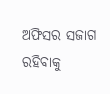ଅଫିସର ସଜାଗ ରହିବାକୁ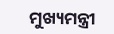ମୁଖ୍ୟମନ୍ତ୍ରୀ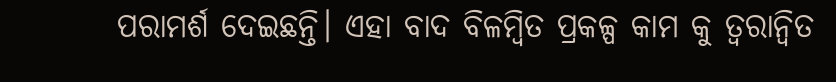ପରାମର୍ଶ ଦେଇଛନ୍ତି। ଏହା ବାଦ ବିଳମ୍ବିତ ପ୍ରକଳ୍ପ କାମ କୁ ତ୍ୱରାନ୍ୱିତ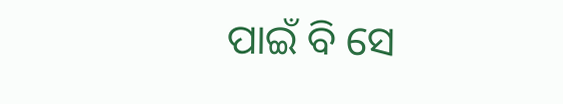ପାଇଁ ବି ସେ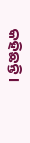କହିଛନ୍ତି ।